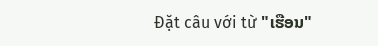Đặt câu với từ "ເຮືອນ"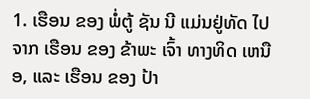1. ເຮືອນ ຂອງ ພໍ່ຕູ້ ຊັນ ນີ ແມ່ນຢູ່ທັດ ໄປ ຈາກ ເຮືອນ ຂອງ ຂ້າພະ ເຈົ້າ ທາງທິດ ເຫນືອ, ແລະ ເຮືອນ ຂອງ ປ້າ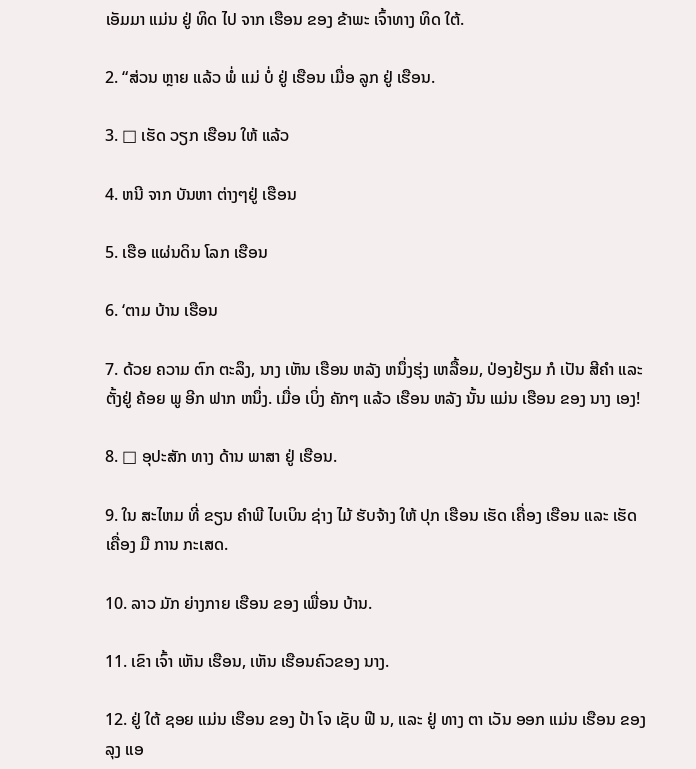ເອັມມາ ແມ່ນ ຢູ່ ທິດ ໄປ ຈາກ ເຮືອນ ຂອງ ຂ້າພະ ເຈົ້າທາງ ທິດ ໃຕ້.

2. “ສ່ວນ ຫຼາຍ ແລ້ວ ພໍ່ ແມ່ ບໍ່ ຢູ່ ເຮືອນ ເມື່ອ ລູກ ຢູ່ ເຮືອນ.

3. □ ເຮັດ ວຽກ ເຮືອນ ໃຫ້ ແລ້ວ

4. ຫນີ ຈາກ ບັນຫາ ຕ່າງໆຢູ່ ເຮືອນ

5. ເຮືອ ແຜ່ນດິນ ໂລກ ເຮືອນ

6. ‘ຕາມ ບ້ານ ເຮືອນ

7. ດ້ວຍ ຄວາມ ຕົກ ຕະລຶງ, ນາງ ເຫັນ ເຮືອນ ຫລັງ ຫນຶ່ງຮຸ່ງ ເຫລື້ອມ, ປ່ອງຢ້ຽມ ກໍ ເປັນ ສີຄໍາ ແລະ ຕັ້ງຢູ່ ຄ້ອຍ ພູ ອີກ ຟາກ ຫນຶ່ງ. ເມື່ອ ເບິ່ງ ຄັກໆ ແລ້ວ ເຮືອນ ຫລັງ ນັ້ນ ແມ່ນ ເຮືອນ ຂອງ ນາງ ເອງ!

8. □ ອຸປະສັກ ທາງ ດ້ານ ພາສາ ຢູ່ ເຮືອນ.

9. ໃນ ສະໄຫມ ທີ່ ຂຽນ ຄໍາພີ ໄບເບິນ ຊ່າງ ໄມ້ ຮັບຈ້າງ ໃຫ້ ປຸກ ເຮືອນ ເຮັດ ເຄື່ອງ ເຮືອນ ແລະ ເຮັດ ເຄື່ອງ ມື ການ ກະເສດ.

10. ລາວ ມັກ ຍ່າງກາຍ ເຮືອນ ຂອງ ເພື່ອນ ບ້ານ.

11. ເຂົາ ເຈົ້າ ເຫັນ ເຮືອນ, ເຫັນ ເຮືອນຄົວຂອງ ນາງ.

12. ຢູ່ ໃຕ້ ຊອຍ ແມ່ນ ເຮືອນ ຂອງ ປ້າ ໂຈ ເຊັບ ຟີ ນ, ແລະ ຢູ່ ທາງ ຕາ ເວັນ ອອກ ແມ່ນ ເຮືອນ ຂອງ ລຸງ ແອ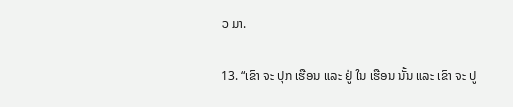ວ ມາ.

13. “ເຂົາ ຈະ ປຸກ ເຮືອນ ແລະ ຢູ່ ໃນ ເຮືອນ ນັ້ນ ແລະ ເຂົາ ຈະ ປູ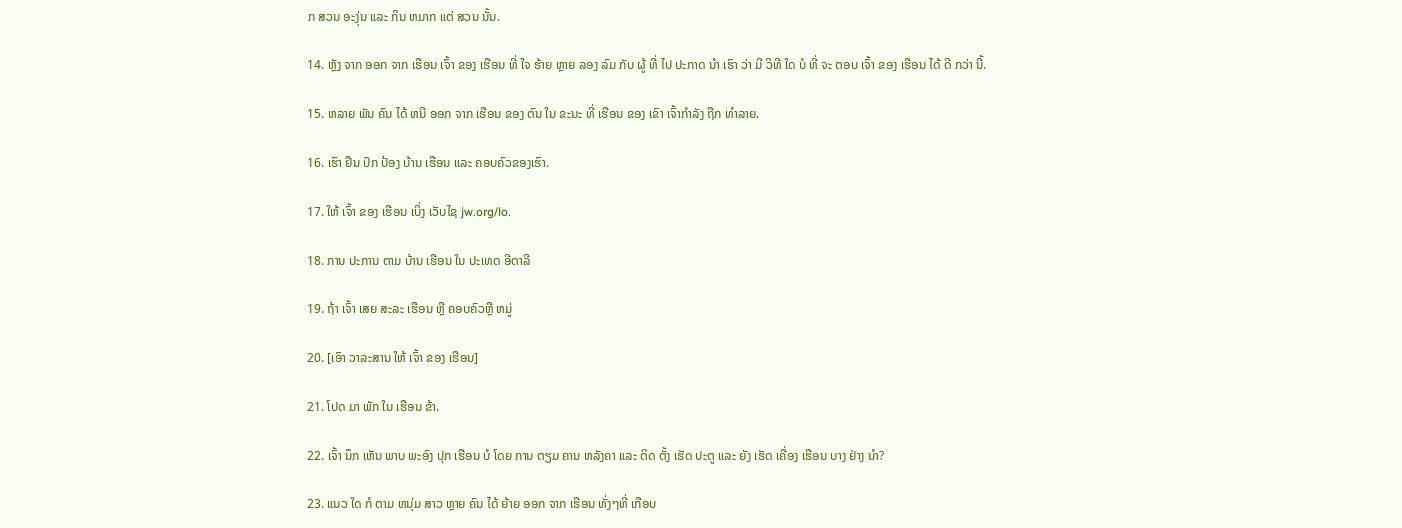ກ ສວນ ອະງຸ່ນ ແລະ ກິນ ຫມາກ ແຕ່ ສວນ ນັ້ນ.

14. ຫຼັງ ຈາກ ອອກ ຈາກ ເຮືອນ ເຈົ້າ ຂອງ ເຮືອນ ທີ່ ໃຈ ຮ້າຍ ຫຼາຍ ລອງ ລົມ ກັບ ຜູ້ ທີ່ ໄປ ປະກາດ ນໍາ ເຮົາ ວ່າ ມີ ວິທີ ໃດ ບໍ ທີ່ ຈະ ຕອບ ເຈົ້າ ຂອງ ເຮືອນ ໄດ້ ດີ ກວ່າ ນີ້.

15. ຫລາຍ ພັນ ຄົນ ໄດ້ ຫນີ ອອກ ຈາກ ເຮືອນ ຂອງ ຕົນ ໃນ ຂະນະ ທີ່ ເຮືອນ ຂອງ ເຂົາ ເຈົ້າກໍາລັງ ຖືກ ທໍາລາຍ.

16. ເຮົາ ຢືນ ປົກ ປ້ອງ ບ້ານ ເຮືອນ ແລະ ຄອບຄົວຂອງເຮົາ.

17. ໃຫ້ ເຈົ້າ ຂອງ ເຮືອນ ເບິ່ງ ເວັບໄຊ jw.org/lo.

18. ການ ປະການ ຕາມ ບ້ານ ເຮືອນ ໃນ ປະເທດ ອີຕາລີ

19. ຖ້າ ເຈົ້າ ເສຍ ສະລະ ເຮືອນ ຫຼື ຄອບຄົວຫຼື ຫມູ່

20. [ເອົາ ວາລະສານ ໃຫ້ ເຈົ້າ ຂອງ ເຮືອນ]

21. ໂປດ ມາ ພັກ ໃນ ເຮືອນ ຂ້າ.

22. ເຈົ້າ ນຶກ ເຫັນ ພາບ ພະອົງ ປຸກ ເຮືອນ ບໍ ໂດຍ ການ ຕຽມ ຄານ ຫລັງຄາ ແລະ ຕິດ ຕັ້ງ ເຮັດ ປະຕູ ແລະ ຍັງ ເຮັດ ເຄື່ອງ ເຮືອນ ບາງ ຢ່າງ ນໍາ?

23. ແນວ ໃດ ກໍ ຕາມ ຫນຸ່ມ ສາວ ຫຼາຍ ຄົນ ໄດ້ ຍ້າຍ ອອກ ຈາກ ເຮືອນ ທັ່ງໆທີ່ ເກືອບ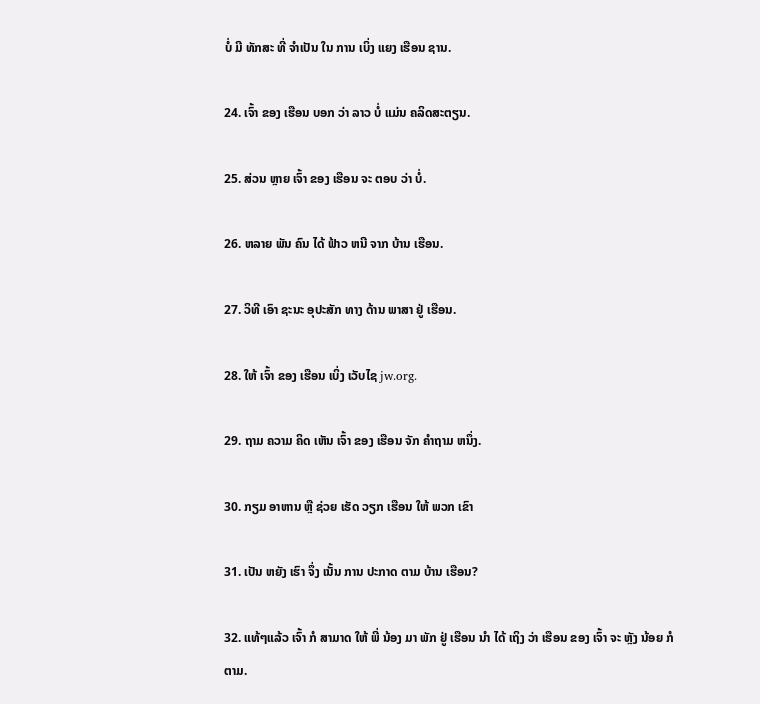ບໍ່ ມີ ທັກສະ ທີ່ ຈໍາເປັນ ໃນ ການ ເບິ່ງ ແຍງ ເຮືອນ ຊານ.

24. ເຈົ້າ ຂອງ ເຮືອນ ບອກ ວ່າ ລາວ ບໍ່ ແມ່ນ ຄລິດສະຕຽນ.

25. ສ່ວນ ຫຼາຍ ເຈົ້າ ຂອງ ເຮືອນ ຈະ ຕອບ ວ່າ ບໍ່.

26. ຫລາຍ ພັນ ຄົນ ໄດ້ ຟ້າວ ຫນີ ຈາກ ບ້ານ ເຮືອນ.

27. ວິທີ ເອົາ ຊະນະ ອຸປະສັກ ທາງ ດ້ານ ພາສາ ຢູ່ ເຮືອນ.

28. ໃຫ້ ເຈົ້າ ຂອງ ເຮືອນ ເບິ່ງ ເວັບໄຊ jw.org.

29. ຖາມ ຄວາມ ຄິດ ເຫັນ ເຈົ້າ ຂອງ ເຮືອນ ຈັກ ຄໍາຖາມ ຫນຶ່ງ.

30. ກຽມ ອາຫານ ຫຼື ຊ່ວຍ ເຮັດ ວຽກ ເຮືອນ ໃຫ້ ພວກ ເຂົາ

31. ເປັນ ຫຍັງ ເຮົາ ຈຶ່ງ ເນັ້ນ ການ ປະກາດ ຕາມ ບ້ານ ເຮືອນ?

32. ແທ້ໆແລ້ວ ເຈົ້າ ກໍ ສາມາດ ໃຫ້ ພີ່ ນ້ອງ ມາ ພັກ ຢູ່ ເຮືອນ ນໍາ ໄດ້ ເຖິງ ວ່າ ເຮືອນ ຂອງ ເຈົ້າ ຈະ ຫຼັງ ນ້ອຍ ກໍ ຕາມ.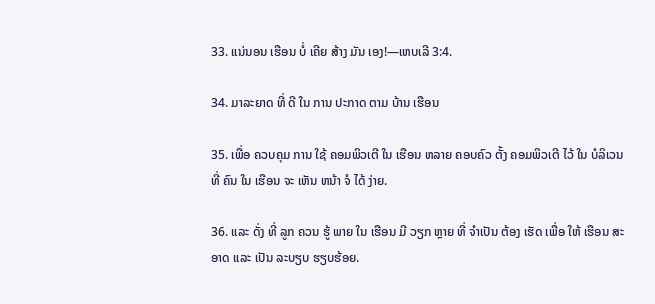33. ແນ່ນອນ ເຮືອນ ບໍ່ ເຄີຍ ສ້າງ ມັນ ເອງ!—ເຫບເລີ 3:4.

34. ມາລະຍາດ ທີ່ ດີ ໃນ ການ ປະກາດ ຕາມ ບ້ານ ເຮືອນ

35. ເພື່ອ ຄວບຄຸມ ການ ໃຊ້ ຄອມພິວເຕີ ໃນ ເຮືອນ ຫລາຍ ຄອບຄົວ ຕັ້ງ ຄອມພິວເຕີ ໄວ້ ໃນ ບໍລິເວນ ທີ່ ຄົນ ໃນ ເຮືອນ ຈະ ເຫັນ ຫນ້າ ຈໍ ໄດ້ ງ່າຍ.

36. ແລະ ດັ່ງ ທີ່ ລູກ ຄວນ ຮູ້ ພາຍ ໃນ ເຮືອນ ມີ ວຽກ ຫຼາຍ ທີ່ ຈໍາເປັນ ຕ້ອງ ເຮັດ ເພື່ອ ໃຫ້ ເຮືອນ ສະອາດ ແລະ ເປັນ ລະບຽບ ຮຽບຮ້ອຍ.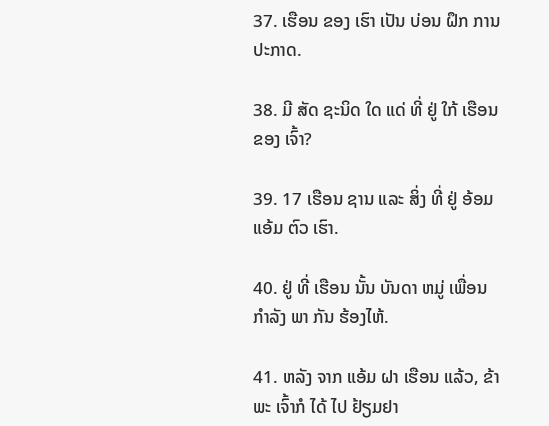37. ເຮືອນ ຂອງ ເຮົາ ເປັນ ບ່ອນ ຝຶກ ການ ປະກາດ.

38. ມີ ສັດ ຊະນິດ ໃດ ແດ່ ທີ່ ຢູ່ ໃກ້ ເຮືອນ ຂອງ ເຈົ້າ?

39. 17 ເຮືອນ ຊານ ແລະ ສິ່ງ ທີ່ ຢູ່ ອ້ອມ ແອ້ມ ຕົວ ເຮົາ.

40. ຢູ່ ທີ່ ເຮືອນ ນັ້ນ ບັນດາ ຫມູ່ ເພື່ອນ ກໍາລັງ ພາ ກັນ ຮ້ອງໄຫ້.

41. ຫລັງ ຈາກ ແອ້ມ ຝາ ເຮືອນ ແລ້ວ, ຂ້າພະ ເຈົ້າກໍ ໄດ້ ໄປ ຢ້ຽມຢາ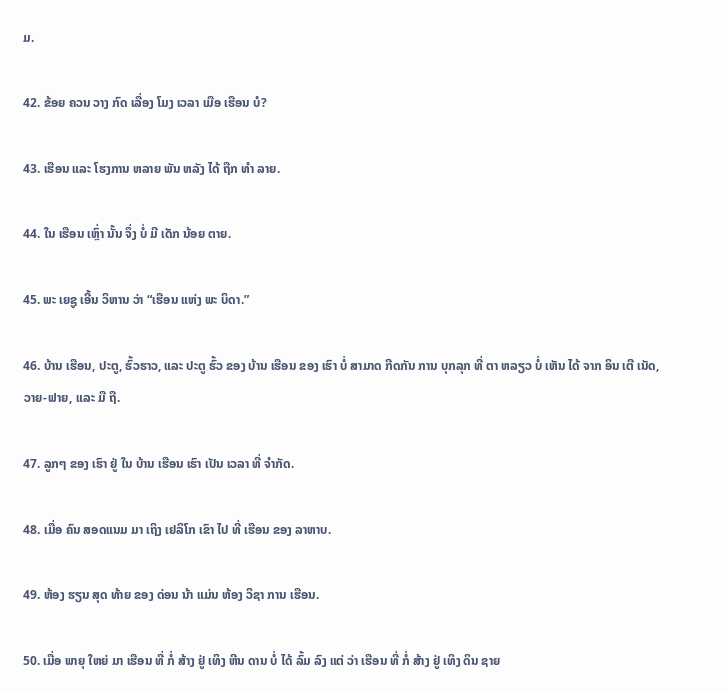ມ.

42. ຂ້ອຍ ຄວນ ວາງ ກົດ ເລື່ອງ ໂມງ ເວລາ ເມືອ ເຮືອນ ບໍ?

43. ເຮືອນ ແລະ ໂຮງການ ຫລາຍ ພັນ ຫລັງ ໄດ້ ຖືກ ທໍາ ລາຍ.

44. ໃນ ເຮືອນ ເຫຼົ່າ ນັ້ນ ຈຶ່ງ ບໍ່ ມີ ເດັກ ນ້ອຍ ຕາຍ.

45. ພະ ເຍຊູ ເອີ້ນ ວິຫານ ວ່າ “ເຮືອນ ແຫ່ງ ພະ ບິດາ.”

46. ບ້ານ ເຮືອນ, ປະຕູ, ຮົ້ວຮາວ, ແລະ ປະຕູ ຮົ້ວ ຂອງ ບ້ານ ເຮືອນ ຂອງ ເຮົາ ບໍ່ ສາມາດ ກີດກັນ ການ ບຸກລຸກ ທີ່ ຕາ ຫລຽວ ບໍ່ ເຫັນ ໄດ້ ຈາກ ອິນ ເຕີ ເນັດ, ວາຍ-ຟາຍ, ແລະ ມື ຖື.

47. ລູກໆ ຂອງ ເຮົາ ຢູ່ ໃນ ບ້ານ ເຮືອນ ເຮົາ ເປັນ ເວລາ ທີ່ ຈໍາກັດ.

48. ເມື່ອ ຄົນ ສອດແນມ ມາ ເຖິງ ເຢລິໂກ ເຂົາ ໄປ ທີ່ ເຮືອນ ຂອງ ລາຫາບ.

49. ຫ້ອງ ຮຽນ ສຸດ ທ້າຍ ຂອງ ດ່ອນ ນ້າ ແມ່ນ ຫ້ອງ ວິຊາ ການ ເຮືອນ.

50. ເມື່ອ ພາຍຸ ໃຫຍ່ ມາ ເຮືອນ ທີ່ ກໍ່ ສ້າງ ຢູ່ ເທິງ ຫີນ ດານ ບໍ່ ໄດ້ ລົ້ມ ລົງ ແຕ່ ວ່າ ເຮືອນ ທີ່ ກໍ່ ສ້າງ ຢູ່ ເທິງ ດິນ ຊາຍ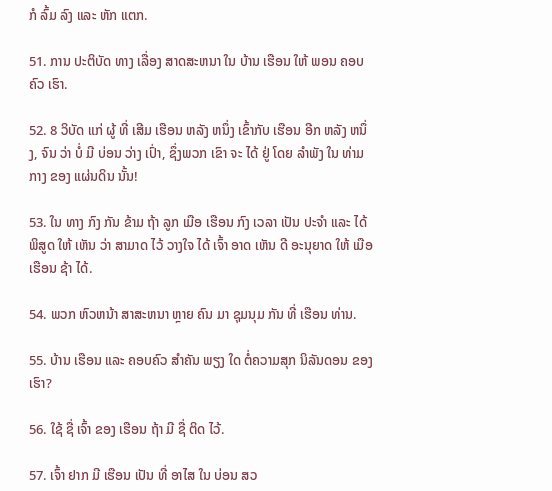ກໍ ລົ້ມ ລົງ ແລະ ຫັກ ແຕກ.

51. ການ ປະຕິບັດ ທາງ ເລື່ອງ ສາດສະຫນາ ໃນ ບ້ານ ເຮືອນ ໃຫ້ ພອນ ຄອບຄົວ ເຮົາ.

52. 8 ວິບັດ ແກ່ ຜູ້ ທີ່ ເສີມ ເຮືອນ ຫລັງ ຫນຶ່ງ ເຂົ້າກັບ ເຮືອນ ອີກ ຫລັງ ຫນຶ່ງ, ຈົນ ວ່າ ບໍ່ ມີ ບ່ອນ ວ່າງ ເປົ່າ, ຊຶ່ງພວກ ເຂົາ ຈະ ໄດ້ ຢູ່ ໂດຍ ລໍາພັງ ໃນ ທ່າມກາງ ຂອງ ແຜ່ນດິນ ນັ້ນ!

53. ໃນ ທາງ ກົງ ກັນ ຂ້າມ ຖ້າ ລູກ ເມືອ ເຮືອນ ກົງ ເວລາ ເປັນ ປະຈໍາ ແລະ ໄດ້ ພິສູດ ໃຫ້ ເຫັນ ວ່າ ສາມາດ ໄວ້ ວາງໃຈ ໄດ້ ເຈົ້າ ອາດ ເຫັນ ດີ ອະນຸຍາດ ໃຫ້ ເມືອ ເຮືອນ ຊ້າ ໄດ້.

54. ພວກ ຫົວຫນ້າ ສາສະຫນາ ຫຼາຍ ຄົນ ມາ ຊຸມນຸມ ກັນ ທີ່ ເຮືອນ ທ່ານ.

55. ບ້ານ ເຮືອນ ແລະ ຄອບຄົວ ສໍາຄັນ ພຽງ ໃດ ຕໍ່ຄວາມສຸກ ນິລັນດອນ ຂອງ ເຮົາ?

56. ໃຊ້ ຊື່ ເຈົ້າ ຂອງ ເຮືອນ ຖ້າ ມີ ຊື່ ຕິດ ໄວ້.

57. ເຈົ້າ ຢາກ ມີ ເຮືອນ ເປັນ ທີ່ ອາໄສ ໃນ ບ່ອນ ສວ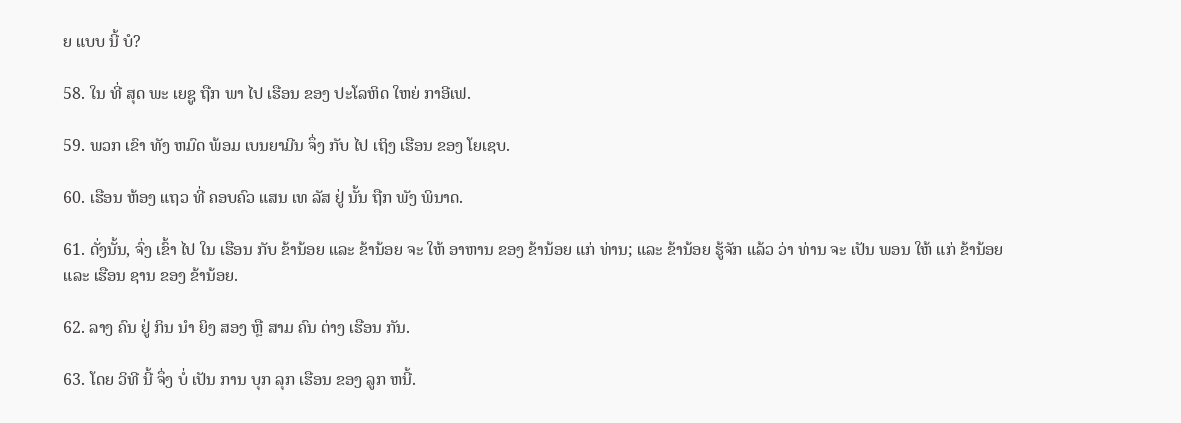ຍ ແບບ ນີ້ ບໍ?

58. ໃນ ທີ່ ສຸດ ພະ ເຍຊູ ຖືກ ພາ ໄປ ເຮືອນ ຂອງ ປະໂລຫິດ ໃຫຍ່ ກາອີເຟ.

59. ພວກ ເຂົາ ທັງ ຫມົດ ພ້ອມ ເບນຍາມີນ ຈຶ່ງ ກັບ ໄປ ເຖິງ ເຮືອນ ຂອງ ໂຍເຊບ.

60. ເຮືອນ ຫ້ອງ ແຖວ ທີ່ ຄອບຄົວ ແສນ ເທ ລັສ ຢູ່ ນັ້ນ ຖືກ ພັງ ພິນາດ.

61. ດັ່ງນັ້ນ, ຈົ່ງ ເຂົ້າ ໄປ ໃນ ເຮືອນ ກັບ ຂ້ານ້ອຍ ແລະ ຂ້ານ້ອຍ ຈະ ໃຫ້ ອາຫານ ຂອງ ຂ້ານ້ອຍ ແກ່ ທ່ານ; ແລະ ຂ້ານ້ອຍ ຮູ້ຈັກ ແລ້ວ ວ່າ ທ່ານ ຈະ ເປັນ ພອນ ໃຫ້ ແກ່ ຂ້ານ້ອຍ ແລະ ເຮືອນ ຊານ ຂອງ ຂ້ານ້ອຍ.

62. ລາງ ຄົນ ຢູ່ ກິນ ນໍາ ຍິງ ສອງ ຫຼື ສາມ ຄົນ ຕ່າງ ເຮືອນ ກັນ.

63. ໂດຍ ວິທີ ນີ້ ຈຶ່ງ ບໍ່ ເປັນ ການ ບຸກ ລຸກ ເຮືອນ ຂອງ ລູກ ຫນີ້.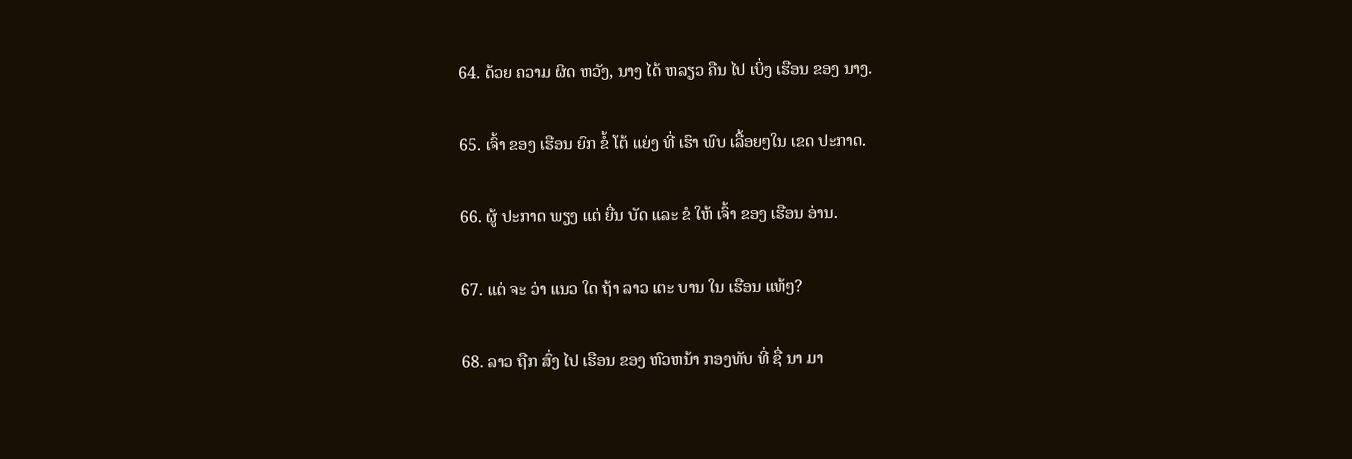64. ດ້ວຍ ຄວາມ ຜິດ ຫວັງ, ນາງ ໄດ້ ຫລຽວ ຄືນ ໄປ ເບິ່ງ ເຮືອນ ຂອງ ນາງ.

65. ເຈົ້າ ຂອງ ເຮືອນ ຍົກ ຂໍ້ ໂຕ້ ແຍ່ງ ທີ່ ເຮົາ ພົບ ເລື້ອຍໆໃນ ເຂດ ປະກາດ.

66. ຜູ້ ປະກາດ ພຽງ ແຕ່ ຍື່ນ ບັດ ແລະ ຂໍ ໃຫ້ ເຈົ້າ ຂອງ ເຮືອນ ອ່ານ.

67. ແຕ່ ຈະ ວ່າ ແນວ ໃດ ຖ້າ ລາວ ເຕະ ບານ ໃນ ເຮືອນ ແທ້ໆ?

68. ລາວ ຖືກ ສົ່ງ ໄປ ເຮືອນ ຂອງ ຫົວຫນ້າ ກອງທັບ ທີ່ ຊື່ ນາ ມາ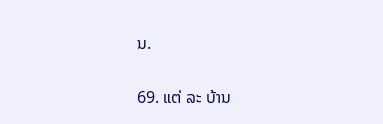ນ.

69. ແຕ່ ລະ ບ້ານ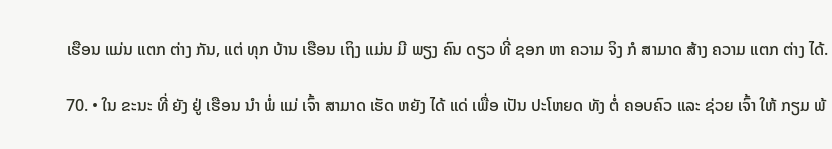ເຮືອນ ແມ່ນ ແຕກ ຕ່າງ ກັນ, ແຕ່ ທຸກ ບ້ານ ເຮືອນ ເຖິງ ແມ່ນ ມີ ພຽງ ຄົນ ດຽວ ທີ່ ຊອກ ຫາ ຄວາມ ຈິງ ກໍ ສາມາດ ສ້າງ ຄວາມ ແຕກ ຕ່າງ ໄດ້.

70. • ໃນ ຂະນະ ທີ່ ຍັງ ຢູ່ ເຮືອນ ນໍາ ພໍ່ ແມ່ ເຈົ້າ ສາມາດ ເຮັດ ຫຍັງ ໄດ້ ແດ່ ເພື່ອ ເປັນ ປະໂຫຍດ ທັງ ຕໍ່ ຄອບຄົວ ແລະ ຊ່ວຍ ເຈົ້າ ໃຫ້ ກຽມ ພ້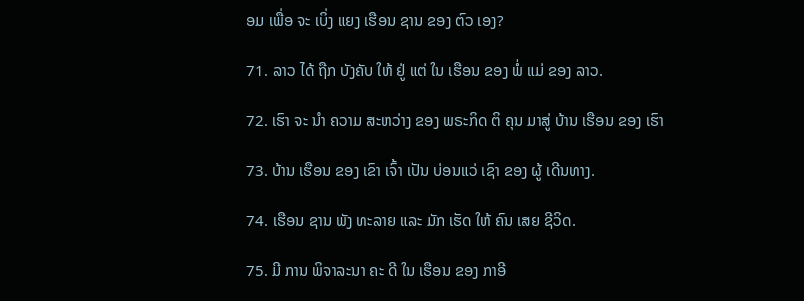ອມ ເພື່ອ ຈະ ເບິ່ງ ແຍງ ເຮືອນ ຊານ ຂອງ ຕົວ ເອງ?

71. ລາວ ໄດ້ ຖືກ ບັງຄັບ ໃຫ້ ຢູ່ ແຕ່ ໃນ ເຮືອນ ຂອງ ພໍ່ ແມ່ ຂອງ ລາວ.

72. ເຮົາ ຈະ ນໍາ ຄວາມ ສະຫວ່າງ ຂອງ ພຣະກິດ ຕິ ຄຸນ ມາສູ່ ບ້ານ ເຮືອນ ຂອງ ເຮົາ

73. ບ້ານ ເຮືອນ ຂອງ ເຂົາ ເຈົ້າ ເປັນ ບ່ອນແວ່ ເຊົາ ຂອງ ຜູ້ ເດີນທາງ.

74. ເຮືອນ ຊານ ພັງ ທະລາຍ ແລະ ມັກ ເຮັດ ໃຫ້ ຄົນ ເສຍ ຊີວິດ.

75. ມີ ການ ພິຈາລະນາ ຄະ ດີ ໃນ ເຮືອນ ຂອງ ກາອີ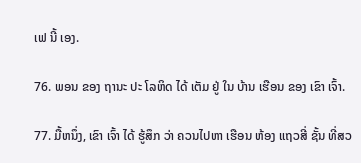ເຟ ນີ້ ເອງ.

76. ພອນ ຂອງ ຖານະ ປະ ໂລຫິດ ໄດ້ ເຕັມ ຢູ່ ໃນ ບ້ານ ເຮືອນ ຂອງ ເຂົາ ເຈົ້າ.

77. ມື້ຫນຶ່ງ, ເຂົາ ເຈົ້າ ໄດ້ ຮູ້ສຶກ ວ່າ ຄວນໄປຫາ ເຮືອນ ຫ້ອງ ແຖວສີ່ ຊັ້ນ ທີ່ສວ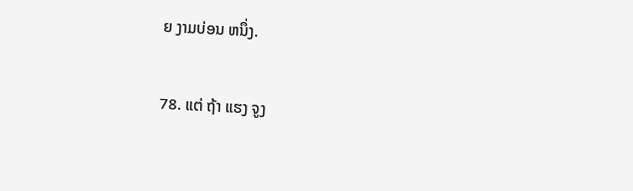ຍ ງາມບ່ອນ ຫນຶ່ງ.

78. ແຕ່ ຖ້າ ແຮງ ຈູງ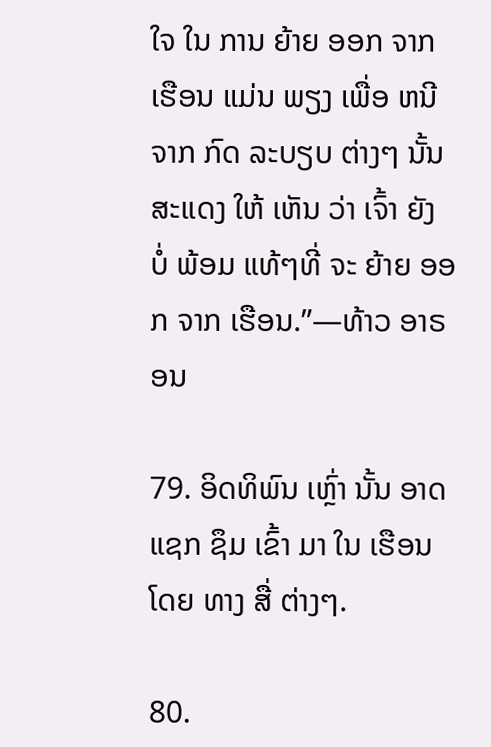ໃຈ ໃນ ການ ຍ້າຍ ອອກ ຈາກ ເຮືອນ ແມ່ນ ພຽງ ເພື່ອ ຫນີ ຈາກ ກົດ ລະບຽບ ຕ່າງໆ ນັ້ນ ສະແດງ ໃຫ້ ເຫັນ ວ່າ ເຈົ້າ ຍັງ ບໍ່ ພ້ອມ ແທ້ໆທີ່ ຈະ ຍ້າຍ ອອກ ຈາກ ເຮືອນ.”—ທ້າວ ອາຣອນ

79. ອິດທິພົນ ເຫຼົ່າ ນັ້ນ ອາດ ແຊກ ຊຶມ ເຂົ້າ ມາ ໃນ ເຮືອນ ໂດຍ ທາງ ສື່ ຕ່າງໆ.

80.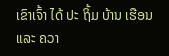ເຂົາເຈົ້າ ໄດ້ ປະ ຖິ້ມ ບ້ານ ເຮືອນ ແລະ ຄວາ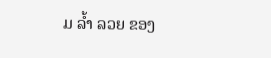ມ ລ້ຳ ລວຍ ຂອງ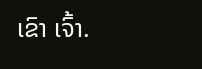ເຂົາ ເຈົ້າ.